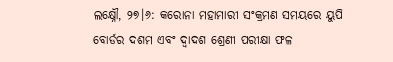ଲକ୍ଷ୍ନୌ, ୨୭।୬: କରୋନା ମହାମାରୀ ସଂକ୍ରମଣ ସମୟରେ ୟୁପି ବୋର୍ଡର ଦଶମ ଏବଂ ଦ୍ୱାଦଶ ଶ୍ରେଣୀ ପରୀକ୍ଷା ଫଳ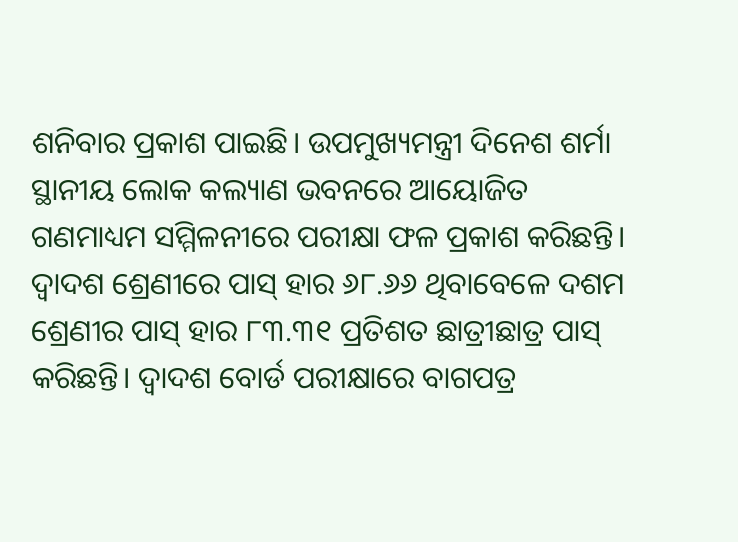ଶନିବାର ପ୍ରକାଶ ପାଇଛି। ଉପମୁଖ୍ୟମନ୍ତ୍ରୀ ଦିନେଶ ଶର୍ମା ସ୍ଥାନୀୟ ଲୋକ କଲ୍ୟାଣ ଭବନରେ ଆୟୋଜିତ ଗଣମାଧ୍ୟମ ସମ୍ମିଳନୀରେ ପରୀକ୍ଷା ଫଳ ପ୍ରକାଶ କରିଛନ୍ତି। ଦ୍ୱାଦଶ ଶ୍ରେଣୀରେ ପାସ୍ ହାର ୬୮.୬୬ ଥିବାବେଳେ ଦଶମ ଶ୍ରେଣୀର ପାସ୍ ହାର ୮୩.୩୧ ପ୍ରତିଶତ ଛାତ୍ରୀଛାତ୍ର ପାସ୍ କରିଛନ୍ତି। ଦ୍ୱାଦଶ ବୋର୍ଡ ପରୀକ୍ଷାରେ ବାଗପତ୍ର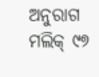ଅନୁରାଗ ମଲିକ୍ ୯୭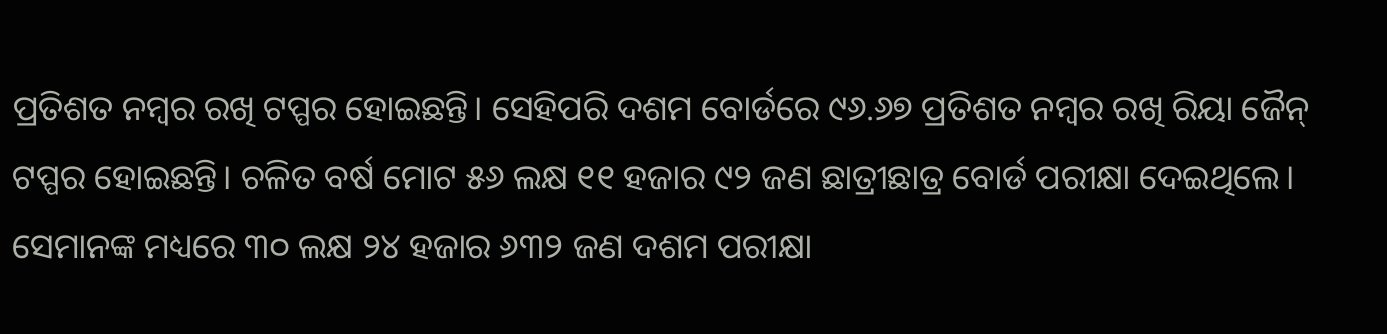ପ୍ରତିଶତ ନମ୍ବର ରଖି ଟପ୍ପର ହୋଇଛନ୍ତି। ସେହିପରି ଦଶମ ବୋର୍ଡରେ ୯୬.୬୭ ପ୍ରତିଶତ ନମ୍ବର ରଖି ରିୟା ଜୈନ୍ ଟପ୍ପର ହୋଇଛନ୍ତି। ଚଳିତ ବର୍ଷ ମୋଟ ୫୬ ଲକ୍ଷ ୧୧ ହଜାର ୯୨ ଜଣ ଛାତ୍ରୀଛାତ୍ର ବୋର୍ଡ ପରୀକ୍ଷା ଦେଇଥିଲେ। ସେମାନଙ୍କ ମଧ୍ୟରେ ୩୦ ଲକ୍ଷ ୨୪ ହଜାର ୬୩୨ ଜଣ ଦଶମ ପରୀକ୍ଷା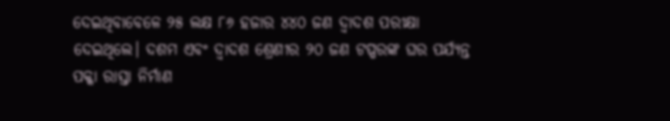ଦେଇଥିବାବେଳେ ୨୫ ଲକ୍ଷ ୮୬ ହଜାର ୪୪୦ ଜଣ ଦ୍ୱାଦଶ ପରୀକ୍ଷା ଦେଇଥିଲେ। ଦଶମ ଏବଂ ଦ୍ୱାଦଶ ଶ୍ରେଣୀର ୨୦ ଜଣ ଟପ୍ପରଙ୍କ ଘର ପର୍ଯ୍ୟନ୍ତ ପକ୍କା ରାସ୍ତା ନିର୍ମାଣ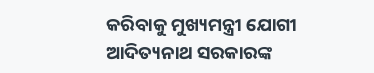କରିବାକୁ ମୁଖ୍ୟମନ୍ତ୍ରୀ ଯୋଗୀ ଆଦିତ୍ୟନାଥ ସରକାରଙ୍କ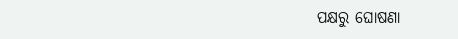ପକ୍ଷରୁ ଘୋଷଣା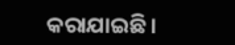କରାଯାଇଛି।